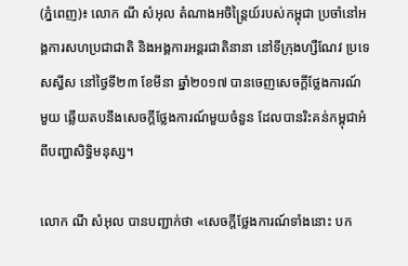(ភ្នំពេញ)៖ លោក ណី សំអុល តំណាងអចិន្រ្តៃយ៍របស់កម្ពុជា ប្រចាំនៅអង្គការសហប្រជាជាតិ និងអង្គការអន្តរជាតិនានា នៅទីក្រុងហ្សឺណែវ ប្រទេសស្វីស នៅថ្ងៃទី២៣ ខែមីនា ឆ្នាំ២០១៧ បានចេញសេចក្តីថ្លែងការណ៍មួយ ឆ្លើយតបនឹងសេចក្តីថ្លែងការណ៍មួយចំនួន ដែលបានរិះគន់កម្ពុជាអំពីបញ្ហាសិទ្ធិមនុស្ស។

លោក ណី សំអុល បានបញ្ជាក់ថា «សេចក្តីថ្លែងការណ៍ទាំងនោះ បក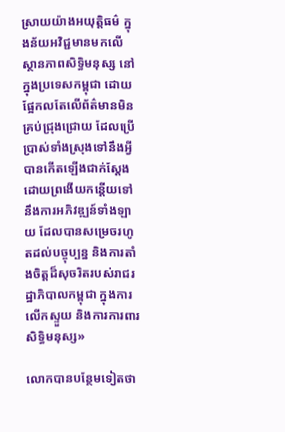ស្រាយយ៉ាងអយុត្តិធម៌ ក្នុងន័យអវិជ្ជមានមកលើស្ថានភាពសិទ្ធិមនុស្ស នៅក្នុងប្រទេសកម្ពុជា ដោយផ្អែកលតែលើព័ត៌មានមិនគ្រប់ជ្រុងជ្រោយ ដែលប្រើប្រាស់ទាំងស្រុងទៅនឹងអ្វីបានកើតឡើងជាក់ស្តែង ដោយព្រងើយកន្តើយទៅនឹងការអភិវឌ្ឍន៍ទាំងឡាយ ដែលបានសម្រេចរហូតដល់បច្ចុប្បន្ន និងការតាំងចិត្តដ៏សុចរិតរបស់រាជរដ្ឋាភិបាលកម្ពុជា ក្នុងការលើកស្ទួយ និងការការពារសិទ្ធិមនុស្ស»

លោកបានបន្ថែមទៀតថា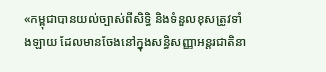«កម្ពុជាបានយល់ច្បាស់ពីសិទ្ធិ និងទំនួលខុសត្រូវទាំងឡាយ ដែលមានចែងនៅក្នុងសន្ធិសញ្ញាអន្តរជាតិនា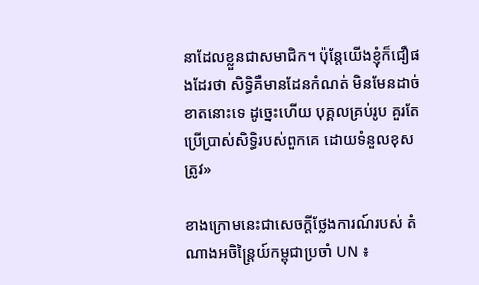នាដែលខ្លួនជាសមាជិក។ ប៉ុន្តែយើងខ្ញុំក៏ជឿផងដែរថា សិទ្ធិគឺមានដែនកំណត់ មិនមែនដាច់ខាតនោះទេ ដូច្នេះហើយ បុគ្គលគ្រប់រូប គួរតែប្រើប្រាស់សិទ្ធិរបស់ពួកគេ ដោយទំនួលខុសត្រូវ»

ខាងក្រោមនេះជាសេចក្តីថ្លែងការណ៍របស់ តំណាងអចិន្រ្តៃយ៍កម្ពុជាប្រចាំ UN ៖